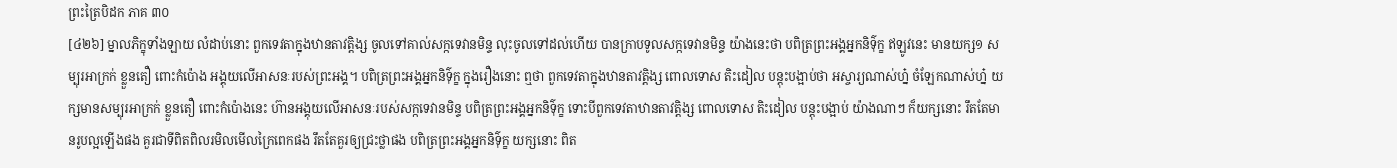ព្រះត្រៃបិដក ភាគ ៣០
[៤២៦] ម្នាលភិក្ខុទាំងឡាយ លំដាប់នោះ ពួកទេវតាក្នុងឋានតាវត្តិង្ស ចូលទៅគាល់សក្កទេវានមិន្ទ លុះចូលទៅដល់ហើយ បានក្រាបទូលសក្កទេវានមិន្ទ យ៉ាងនេះថា បពិត្រព្រះអង្គអ្នកនិទ៌ុក្ខ ឥឡូវនេះ មានយក្ស១ សម្បុរអាក្រក់ ខ្លួនតឿ ពោះកំប៉ោង អង្គុយលើអាសនៈរបស់ព្រះអង្គ។ បពិត្រព្រះអង្គអ្នកនិទ៌ុក្ខ ក្នុងរឿងនោះ ឮថា ពួកទេវតាក្នុងឋានតាវត្តិង្ស ពោលទោស តិះដៀល បន្តុះបង្អាប់ថា អស្ចារ្យណាស់ហ្ន៎ ចំឡែកណាស់ហ្ន៎ យក្សមានសម្បុរអាក្រក់ ខ្លួនតឿ ពោះកំប៉ោងនេះ ហ៊ានអង្គុយលើអាសនៈរបស់សក្កទេវានមិន្ទ បពិត្រព្រះអង្គអ្នកនិទ៌ុក្ខ ទោះបីពួកទេវតាឋានតាវត្តិង្ស ពោលទោស តិះដៀល បន្តុះបង្អាប់ យ៉ាងណាៗ ក៏យក្សនោះ រឹតតែមានរូបល្អឡើងផង គួរជាទីពិតពិលរមិលមើលក្រៃពេកផង រឹតតែគួរឲ្យជ្រះថ្លាផង បពិត្រព្រះអង្គអ្នកនិទ៌ុក្ខ យក្សនោះ ពិត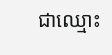ជាឈ្មោះ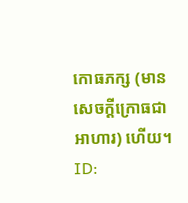កោធភក្ស (មានសេចក្តីក្រោធជាអាហារ) ហើយ។
ID: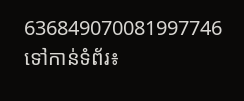636849070081997746
ទៅកាន់ទំព័រ៖